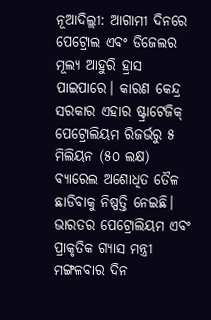ନୂଆଦିଲ୍ଲୀ: ଆଗାମୀ ଦିନରେ ପେଟ୍ରୋଲ ଏବଂ ଡିଜେଲର ମୂଲ୍ୟ ଆହୁରି ହ୍ରାସ ପାଇପାରେ। କାରଣ କେନ୍ଦ୍ର ସରକାର ଏହାର ଷ୍ଟ୍ରାଟେଜିକ୍ ପେଟ୍ରୋଲିୟମ ରିଜର୍ଭରୁ ୫ ମିଲିୟନ (୫୦ ଲକ୍ଷ) ବ୍ୟାରେଲ ଅଶୋଧିତ ତୈଳ ଛାଡିବାକୁ ନିଷ୍ପତ୍ତି ନେଇଛି।
ଭାରତର ପେଟ୍ରୋଲିୟମ ଏବଂ ପ୍ରାକୃତିକ ଗ୍ୟାସ ମନ୍ତ୍ରୀ ମଙ୍ଗଳବାର ଦିନ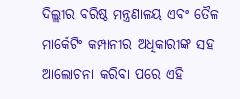ଦିଲ୍ଲୀର ବରିଷ୍ଠ ମନ୍ତ୍ରଣାଳୟ ଏବଂ ତୈଳ ମାର୍କେଟିଂ କମ୍ପାନୀର ଅଧିକାରୀଙ୍କ ସହ ଆଲୋଚନା କରିବା ପରେ ଏହି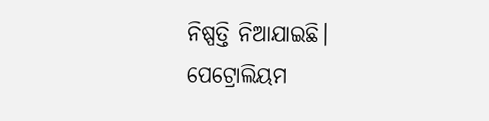ନିଷ୍ପତ୍ତି ନିଆଯାଇଛି।
ପେଟ୍ରୋଲିୟମ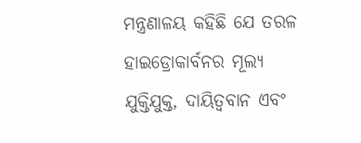ମନ୍ତ୍ରଣାଳୟ କହିଛି ଯେ ତରଳ ହାଇଡ୍ରୋକାର୍ବନର ମୂଲ୍ୟ ଯୁକ୍ତିଯୁକ୍ତ, ଦାୟିତ୍ବବାନ ଏବଂ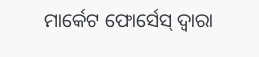ମାର୍କେଟ ଫୋର୍ସେସ୍ ଦ୍ବାରା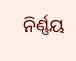ନିର୍ଣ୍ଣୟ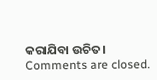କରାଯିବା ଉଚିତ।
Comments are closed.